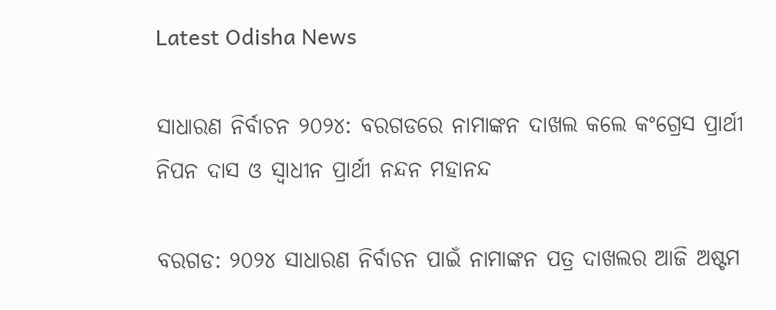Latest Odisha News

ସାଧାରଣ ନିର୍ବାଚନ ୨୦୨୪: ବରଗଡରେ ନାମାଙ୍କନ ଦାଖଲ କଲେ କଂଗ୍ରେସ ପ୍ରାର୍ଥୀ ନିପନ ଦାସ ଓ ସ୍ୱାଧୀନ ପ୍ରାର୍ଥୀ ନନ୍ଦନ ମହାନନ୍ଦ

ବରଗଡ: ୨୦୨୪ ସାଧାରଣ ନିର୍ବାଚନ ପାଇଁ ନାମାଙ୍କନ ପତ୍ର ଦାଖଲର ଆଜି ଅଷ୍ଟମ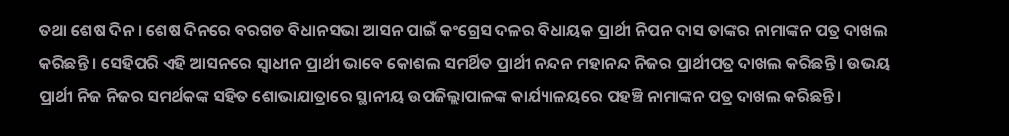ତଥା ଶେଷ ଦିନ । ଶେଷ ଦିନରେ ବରଗଡ ବିଧାନସଭା ଆସନ ପାଇଁ କଂଗ୍ରେସ ଦଳର ବିଧାୟକ ପ୍ରାର୍ଥୀ ନିପନ ଦାସ ତାଙ୍କର ନାମାଙ୍କନ ପତ୍ର ଦାଖଲ କରିଛନ୍ତି । ସେହିପରି ଏହି ଆସନରେ ସ୍ୱାଧୀନ ପ୍ରାର୍ଥୀ ଭାବେ କୋଶଲ ସମର୍ଥିତ ପ୍ରାର୍ଥୀ ନନ୍ଦନ ମହାନନ୍ଦ ନିଜର ପ୍ରାର୍ଥୀପତ୍ର ଦାଖଲ କରିଛନ୍ତି । ଉଭୟ ପ୍ରାର୍ଥୀ ନିଜ ନିଜର ସମର୍ଥକଙ୍କ ସହିତ ଶୋଭାଯାତ୍ରାରେ ସ୍ଥାନୀୟ ଉପଜିଲ୍ଲାପାଳଙ୍କ କାର୍ଯ୍ୟାଳୟରେ ପହଞ୍ଚି ନାମାଙ୍କନ ପତ୍ର ଦାଖଲ କରିଛନ୍ତି ।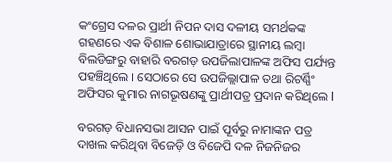କଂଗ୍ରେସ ଦଳର ପ୍ରାର୍ଥୀ ନିପନ ଦାସ ଦଳୀୟ ସମର୍ଥକଙ୍କ ଗହଣରେ ଏକ ବିଶାଳ ଶୋଭାଯାତ୍ରାରେ ସ୍ଥାନୀୟ ଲମ୍ବା ବିଲଡିଙ୍ଗରୁ ବାହାରି ବରଗଡ଼ ଉପଜିଲାପାଳଙ୍କ ଅଫିସ ପର୍ଯ୍ୟନ୍ତ ପହଞ୍ଚିଥିଲେ । ସେଠାରେ ସେ ଉପଜିଲ୍ଲାପାଳ ତଥା ରିଟର୍ଣ୍ଣିଂ ଅଫିସର କୁମାର ନାଗଭୂଷଣଙ୍କୁ ପ୍ରାର୍ଥୀପତ୍ର ପ୍ରଦାନ କରିଥିଲେ l

ବରଗଡ଼ ବିଧାନସଭା ଆସନ ପାଇଁ ପୂର୍ବରୁ ନାମାଙ୍କନ ପତ୍ର ଦାଖଲ କରିଥିବା ବିଜେଡ଼ି ଓ ବିଜେପି ଦଳ ନିଜନିଜର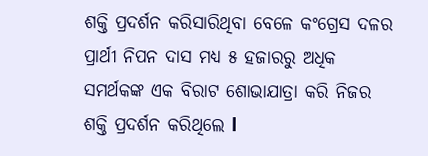ଶକ୍ତି ପ୍ରଦର୍ଶନ କରିସାରିଥିବା ବେଳେ କଂଗ୍ରେସ ଦଳର ପ୍ରାର୍ଥୀ ନିପନ ଦାସ ମଧ୍ୟ ୫ ହଜାରରୁ ଅଧିକ ସମର୍ଥକଙ୍କ ଏକ ବିରାଟ ଶୋଭାଯାତ୍ରା କରି ନିଜର ଶକ୍ତି ପ୍ରଦର୍ଶନ କରିଥିଲେ l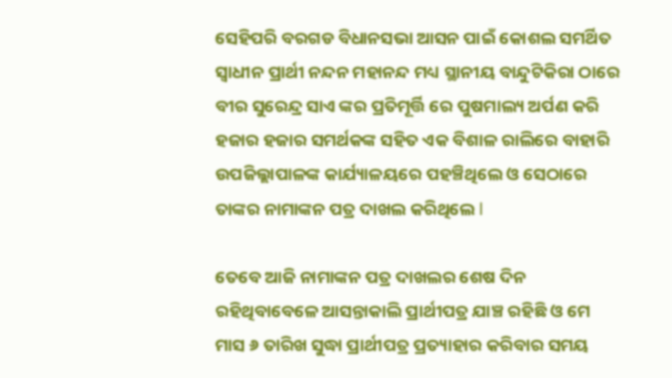ସେହିପରି ବରଗଡ ବିଧାନସଭା ଆସନ ପାଇଁ କୋଶଲ ସମର୍ଥିତ ସ୍ୱାଧୀନ ପ୍ରାର୍ଥୀ ନନ୍ଦନ ମହାନନ୍ଦ ମଧ୍ୟ ସ୍ଥାନୀୟ ବାନ୍ଦୁଟିକିରା ଠାରେ ବୀର ସୁରେନ୍ଦ୍ର ସାଏ ଙ୍କର ପ୍ରତିମୂର୍ତ୍ତି ରେ ପୁଷମାଲ୍ୟ ଅର୍ପଣ କରି ହଜାର ହଜାର ସମର୍ଥକଙ୍କ ସହିତ ଏକ ବିଶାଳ ରାଲିରେ ବାହାରି ଉପଜିଲ୍ଲାପାଳଙ୍କ କାର୍ଯ୍ୟାଳୟରେ ପହଞ୍ଚିଥିଲେ ଓ ସେଠାରେ ତାଙ୍କର ନାମାଙ୍କନ ପତ୍ର ଦାଖଲ କରିଥିଲେ l

ତେବେ ଆଜି ନାମାଙ୍କନ ପତ୍ର ଦାଖଲର ଶେଷ ଦିନ ରହିଥିବାବେଳେ ଆସନ୍ତାକାଲି ପ୍ରାର୍ଥୀପତ୍ର ଯାଞ୍ଚ ରହିଛି ଓ ମେ ମାସ ୬ ତାରିଖ ସୁଦ୍ଧା ପ୍ରାର୍ଥୀପତ୍ର ପ୍ରତ୍ୟାହାର କରିବାର ସମୟ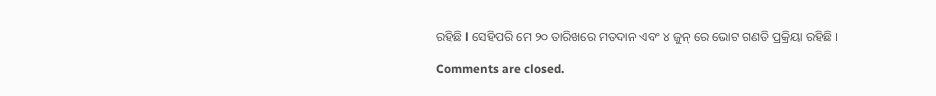ରହିଛି l ସେହିପରି ମେ ୨୦ ତାରିଖରେ ମତଦାନ ଏବଂ ୪ ଜୁନ୍ ରେ ଭୋଟ ଗଣତି ପ୍ରକ୍ରିୟା ରହିଛି ।

Comments are closed.